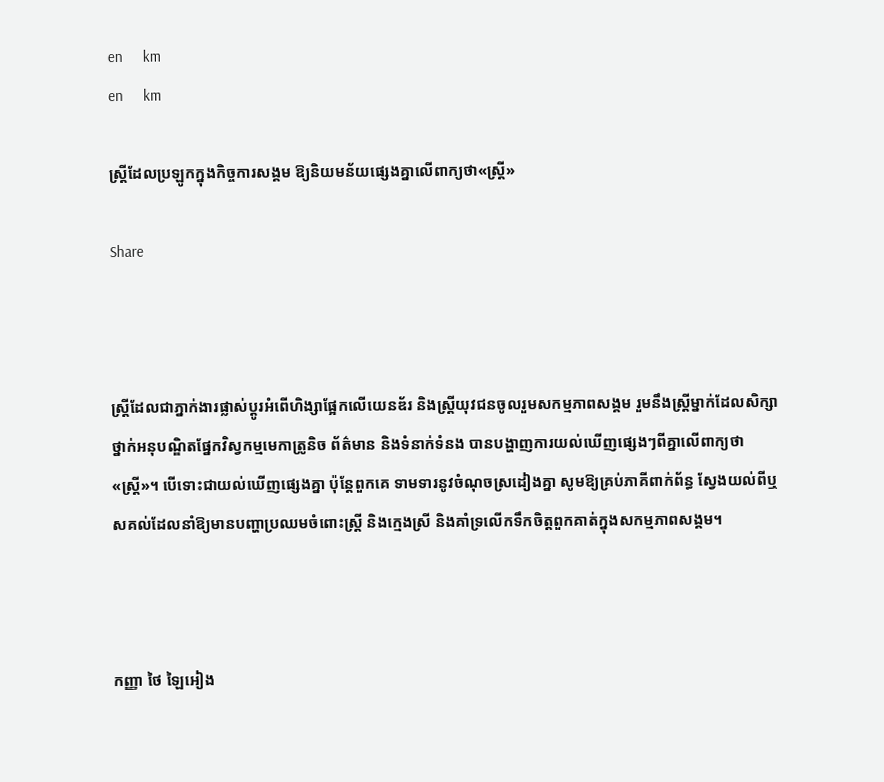en     km
en     km

ស្ត្រីដែលប្រឡូកក្នុងកិច្ចការសង្គម ឱ្យនិយមន័យផ្សេងគ្នាលើពាក្យថា«ស្ត្រី»

Share



ស្ត្រីដែលជាភ្នាក់ងារផ្លាស់ប្តូរអំពើហិង្សាផ្អែកលើយេនឌ័រ និងស្ត្រីយុវជនចូលរួមសកម្មភាពសង្គម រួមនឹងស្ត្រីម្នាក់ដែលសិក្សាថ្នាក់អនុបណ្ឌិតផ្នែកវិស្វកម្មមេកាត្រូនិច ព័ត៌មាន និងទំនាក់ទំនង បានបង្ហាញការយល់ឃើញផ្សេងៗពីគ្នាលើពាក្យថា«ស្ត្រី»។ បើទោះជាយល់ឃើញផ្សេងគ្នា ប៉ុន្តែពួកគេ ទាមទារនូវចំណុចស្រដៀងគ្នា សូមឱ្យគ្រប់ភាគីពាក់ព័ន្ធ ស្វែងយល់ពីឬសគល់ដែលនាំឱ្យមានបញ្ហាប្រឈមចំពោះស្រ្តី និងក្មេងស្រី និងគាំទ្រលើកទឹកចិត្តពួកគាត់ក្នុងសកម្មភាពសង្គម។



កញ្ញា ថៃ ឡៃអៀង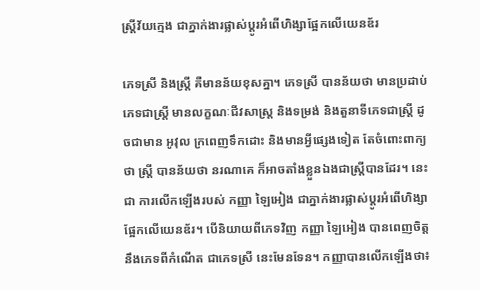ស្រ្តីវ័យក្មេង ជាភ្នាក់ងារផ្លាស់ប្តូរអំពើហិង្សាផ្អែកលើយេនឌ័រ

ភេទស្រី និងស្រ្តី គឺមានន័យខុសគ្នា។ ភេទស្រី បានន័យថា មានប្រដាប់ភេទជាស្រ្តី មានលក្ខណៈជីវសាស្រ្ត និងទម្រង់ និងតួនាទីភេទជាស្រ្តី ដូចជាមាន អូវុល ក្រពេញទឹកដោះ និងមានអ្វីផ្សេងទៀត តែចំពោះពាក្យថា ស្រ្តី បានន័យថា នរណាគេ ក៏អាចតាំងខ្លួនឯងជាស្រ្តីបានដែរ។ នេះជា ការលើកឡើងរបស់ កញ្ញា ឡៃអៀង ជាភ្នាក់ងារផ្លាស់ប្តូរអំពើហិង្សាផ្អែកលើយេនឌ័រ។ បើនិយាយពីភេទវិញ កញ្ញា ឡៃអៀង បានពេញចិត្តនឹងភេទពីកំណើត ជាភេទស្រី នេះមែនទែន។ កញ្ញាបានលើកឡើងថា៖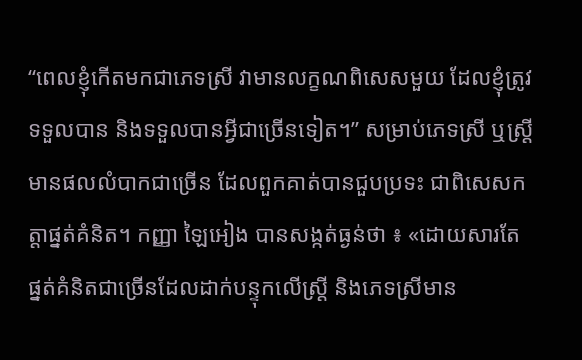“ពេលខ្ញុំកើតមកជាភេទស្រី វាមានលក្ខណពិសេសមួយ ដែលខ្ញុំត្រូវទទួលបាន និងទទួលបានអ្វីជាច្រើនទៀត។” សម្រាប់ភេទស្រី ឬស្រ្តីមានផលលំបាកជាច្រើន ដែលពួកគាត់បានជួបប្រទះ ជាពិសេសកត្តាផ្នត់គំនិត។ កញ្ញា ឡៃអៀង បានសង្កត់ធ្ងន់ថា ៖ «ដោយសារតែផ្នត់គំនិតជាច្រើនដែលដាក់បន្ទុកលើស្រ្តី និងភេទស្រីមាន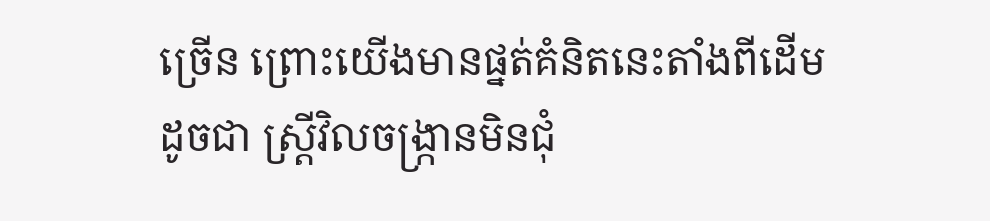ច្រើន ព្រោះយើងមានផ្នត់គំនិតនេះតាំងពីដើម ដូចជា ស្រ្តីវិលចង្រ្កានមិនជុំ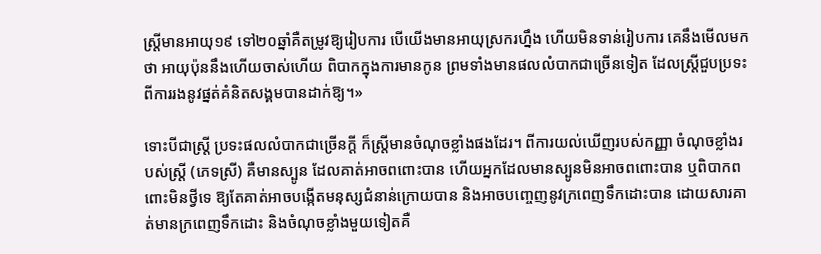ស្រ្តីមានអាយុ១៩ ទៅ២០ឆ្នាំគឺតម្រូវឱ្យរៀបការ បើយើងមានអាយុស្រករហ្នឹង ហើយមិនទាន់រៀបការ គេនឹងមើលមកថា អាយុប៉ុននឹងហើយចាស់ហើយ ពិបាកក្នុងការមានកូន ព្រមទាំងមានផលលំបាកជាច្រើនទៀត ដែលស្រ្តីជួបប្រទះ ពីការរងនូវផ្នត់គំនិតសង្គមបានដាក់ឱ្យ។»

ទោះបីជាស្ត្រី ប្រទះផលលំបាកជាច្រើនក្តី ក៏ស្រ្តីមានចំណុចខ្លាំងផងដែរ។ ពីការយល់ឃើញរបស់កញ្ញា ចំណុចខ្លាំងរបស់ស្រ្តី (ភេទស្រី) គឺមានស្បូន ដែលគាត់អាចពពោះបាន ហើយអ្នកដែលមានស្បូនមិនអាចពពោះបាន ឬពិបាកពពោះមិនថ្វីទេ ឱ្យតែគាត់អាចបង្កើតមនុស្សជំនាន់ក្រោយបាន និងអាចបញ្ចេញនូវក្រពេញទឹកដោះបាន ដោយសារគាត់មានក្រពេញទឹកដោះ និងចំណុចខ្លាំងមួយទៀតគឺ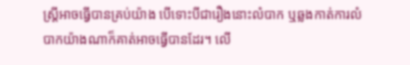ស្រ្តីអាចធ្វើបានគ្រប់យ៉ាង បើទោះបីជារឿងនោះលំបាក ឬឆ្លងកាត់ការលំបាកយ៉ាងណាក៏គាត់អាចធ្វើបានដែរ។ លើ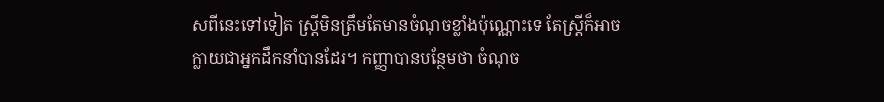សពីនេះទៅទៀត ស្រ្តីមិនត្រឹមតែមានចំណុចខ្លាំងប៉ុណ្ណោះទេ តែស្ត្រីក៏អាចក្លាយជាអ្នកដឹកនាំបានដែរ។ កញ្ញាបានបន្ថែមថា ចំណុច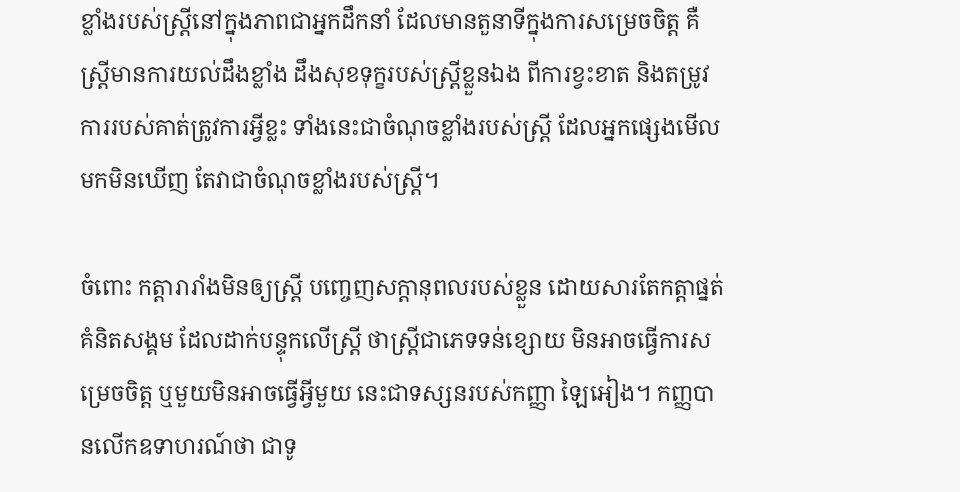ខ្លាំងរបស់ស្រ្តីនៅក្នុងភាពជាអ្នកដឹកនាំ ដែលមានតួនាទីក្នុងការសម្រេចចិត្ត គឺស្រ្តីមានការយល់ដឹងខ្លាំង ដឹងសុខទុក្ខរបស់ស្រ្តីខ្លួនឯង ពីការខ្វះខាត និងតម្រូវការរបស់គាត់ត្រូវការអ្វីខ្លះ ទាំងនេះជាចំណុចខ្លាំងរបស់ស្រ្តី ដែលអ្នកផ្សេងមើលមកមិនឃើញ តែវាជាចំណុចខ្លាំងរបស់ស្រ្តី។

ចំពោះ កត្តារារាំងមិនឲ្យស្រ្តី បញ្ចេញសក្តានុពលរបស់ខ្លួន ដោយសារតែកត្តាផ្នត់គំនិតសង្គម ដែលដាក់បន្ទុកលើស្រ្តី ថាស្រ្តីជាភេទទន់ខ្សោយ មិនអាចធ្វើការសម្រេចចិត្ត ឬមួយមិនអាចធ្វើអ្វីមួយ នេះជាទស្សនរបស់កញ្ញា ឡៃអៀង។ កញ្ញបានលើកឧទាហរណ៍ថា ជាទូ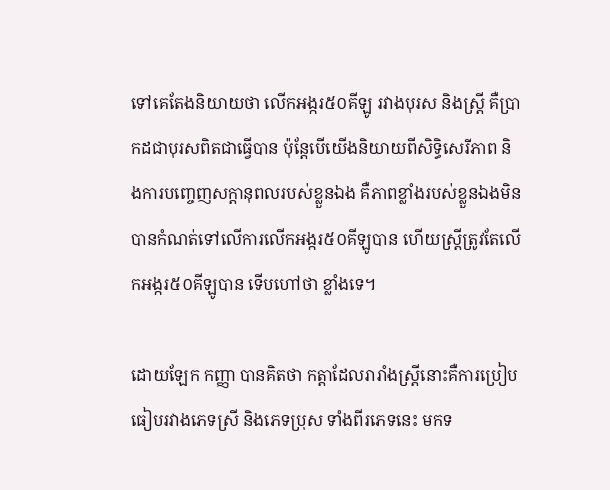ទៅគេតែងនិយាយថា លើកអង្ករ៥០គីឡូ រវាងបុរស និងស្រ្តី គឺប្រាកដជាបុរសពិតជាធ្វើបាន ប៉ុន្តែបើយើងនិយាយពីសិទ្ធិសេរីភាព និងការបញ្ចេញសក្តានុពលរបស់ខ្លួនឯង គឺភាពខ្លាំងរបស់ខ្លួនឯងមិនបានកំណត់ទៅលើការលើកអង្ករ៥០គីឡូបាន ហើយស្រ្តីត្រូវតែលើកអង្ករ៥០គីឡូបាន ទើបហៅថា ខ្លាំងទេ។

ដោយឡែក កញ្ញា បានគិតថា កត្តាដែលរារាំងស្រ្តីនោះគឺការប្រៀបធៀបរវាងភេទស្រី និងភេទប្រុស ទាំងពីរភេទនេះ មកទ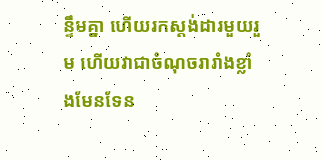ន្ទឹមគ្នា ហើយរកស្តង់ដារមួយរួម ហើយវាជាចំណុចរារាំងខ្លាំងមែនទែន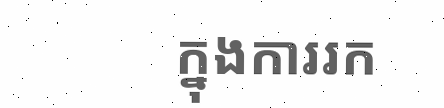ក្នុងការរក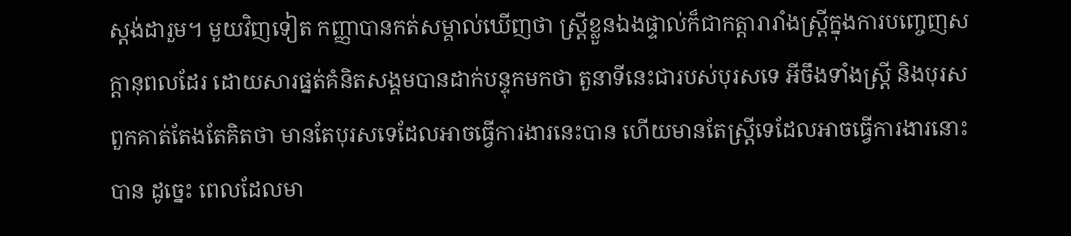ស្តង់ដារួម។ មួយវិញទៀត កញ្ញាបានកត់សម្គាល់ឃើញថា ស្រ្តីខ្លួនឯងផ្ទាល់ក៏ជាកត្តារារាំងស្រ្តីក្នុងការបញ្ចេញសក្តានុពលដែរ ដោយសារផ្នត់គំនិតសង្គមបានដាក់បន្ទុកមកថា តួនាទីនេះជារបស់បុរសទេ អីចឹងទាំងស្រ្តី និងបុរស ពួកគាត់តែងតែគិតថា មានតែបុរសទេដែលអាចធ្វើការងារនេះបាន ហើយមានតែស្រ្ដីទេដែលអាចធ្វើការងារនោះបាន ដូច្នេះ ពេលដែលមា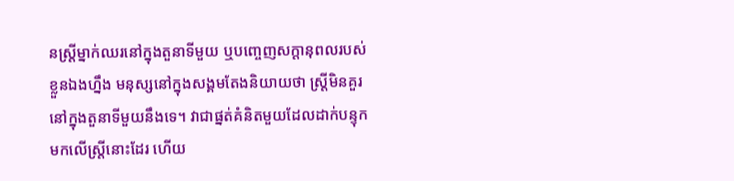នស្រ្តីម្នាក់ឈរនៅក្នុងតួនាទីមួយ ឬបញ្ចេញសក្តានុពលរបស់ខ្លួនឯងហ្នឹង មនុស្សនៅក្នុងសង្គមតែងនិយាយថា ស្រ្តីមិនគួរនៅក្នុងតួនាទីមួយនឹងទេ។ វាជាផ្នត់គំនិតមួយដែលដាក់បន្ទុកមកលើស្រ្តីនោះដែរ ហើយ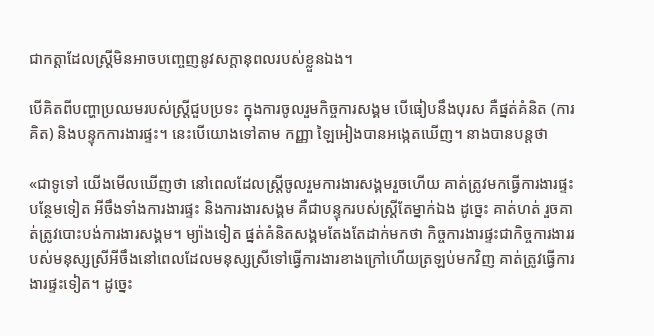ជាកត្តាដែលស្រ្តីមិនអាចបញ្ចេញនូវសក្តានុពលរបស់ខ្លួនឯង។

បើគិតពីបញ្ហាប្រឈមរបស់ស្រ្តីជួបប្រទះ ក្នុងការចូលរួមកិច្ចការសង្គម បើធៀបនឹងបុរស គឺផ្នត់គំនិត (ការគិត) និងបន្ទុកការងារផ្ទះ។ នេះបើយោងទៅតាម កញ្ញា ឡៃអៀងបានអង្កេតឃើញ។ នាងបានបន្តថា

«ជាទូទៅ យើងមើលឃើញថា នៅពេលដែលស្រ្តីចូលរួមការងារសង្គមរួចហើយ គាត់ត្រូវមកធ្វើការងារផ្ទះបន្ថែមទៀត អីចឹងទាំងការងារផ្ទះ និងការងារសង្គម គឺជាបន្ទុករបស់ស្រ្តីតែម្នាក់ឯង ដូច្នេះ គាត់ហត់ រួចគាត់ត្រូវបោះបង់ការងារសង្គម។ ម្យ៉ាងទៀត ផ្នត់គំនិតសង្គមតែងតែដាក់មកថា កិច្ចការងារផ្ទះជាកិច្ចការងាររបស់មនុស្សស្រីអីចឹងនៅពេលដែលមនុស្សស្រីទៅធ្វើការងារខាងក្រៅហើយត្រឡប់មកវិញ គាត់ត្រូវធ្វើការងារផ្ទះទៀត។ ដូច្នេះ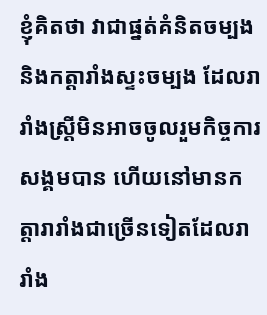ខ្ញុំគិតថា វាជាផ្នត់គំនិតចម្បង និងកត្តារាំងស្ទះចម្បង ដែលរារាំងស្រ្តីមិនអាចចូលរួមកិច្ចការសង្គមបាន ហើយនៅមានកត្តារារាំងជាច្រើនទៀតដែលរារាំង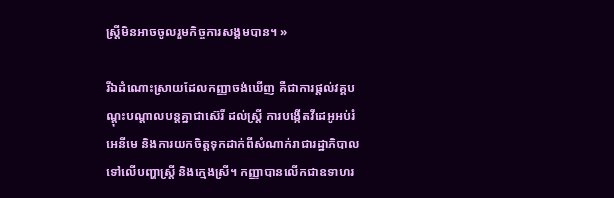ស្រ្តីមិនអាចចូលរួមកិច្ចការសង្គមបាន។ »

រីឯដំណោះស្រាយដែលកញ្ញាចង់ឃើញ គឺជាការផ្តល់វគ្គបណ្តុះបណ្តាលបន្តគ្នាជាស៊េរី ដល់ស្រ្តី ការបង្កើតវីដេអូអប់រំអេនីមេ និងការយកចិត្តទុកដាក់ពីសំណាក់រាជារដ្ឋាភិបាលទៅលើបញ្ហាស្រ្តី និងក្មេងស្រី។ កញ្ញាបានលើកជាឧទាហរ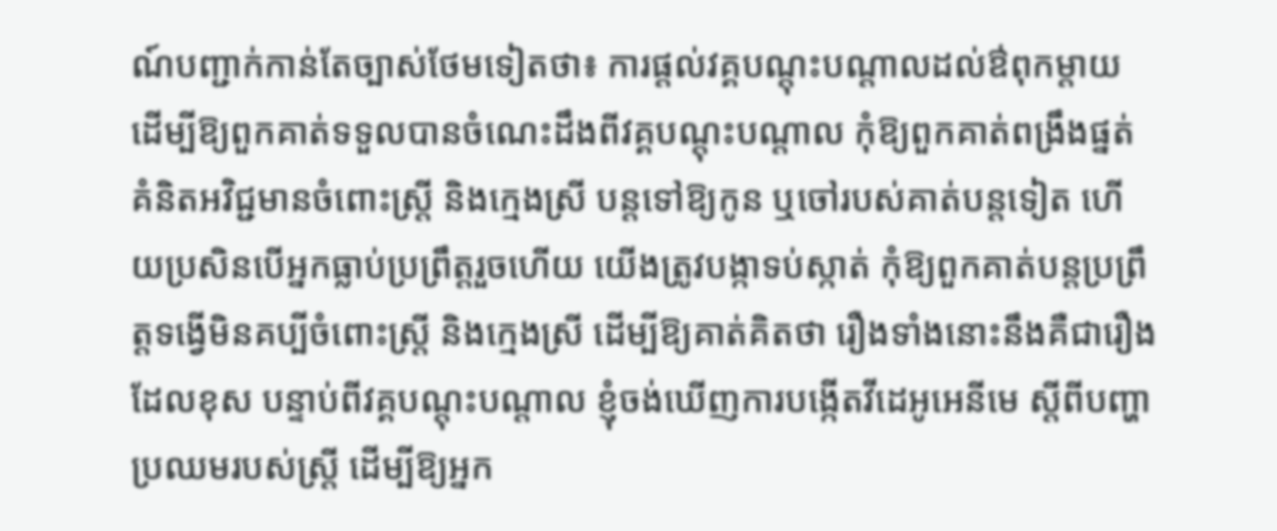ណ៍បញ្ជាក់កាន់តែច្បាស់ថែមទៀតថា៖ ការផ្តល់វគ្គបណ្តុះបណ្តាលដល់ឳពុកម្តាយ ដើម្បីឱ្យពួកគាត់ទទួលបានចំណេះដឹងពីវគ្គបណ្តុះបណ្តាល កុំឱ្យពួកគាត់ពង្រឹងផ្នត់គំនិតអវិជ្ជមានចំពោះស្រ្តី និងក្មេងស្រី បន្តទៅឱ្យកូន ឬចៅរបស់គាត់បន្តទៀត ហើយប្រសិនបើអ្នកធ្លាប់ប្រព្រឹត្តរួចហើយ យើងត្រូវបង្កាទប់ស្កាត់ កុំឱ្យពួកគាត់បន្តប្រព្រឹត្តទង្វើមិនគប្បីចំពោះស្រ្តី និងក្មេងស្រី ដើម្បីឱ្យគាត់គិតថា រឿងទាំងនោះនឹងគឺជារឿងដែលខុស បន្ទាប់ពីវគ្គបណ្តុះបណ្តាល ខ្ញុំចង់ឃើញការបង្កើតវីដេអូអេនីមេ ស្តីពីបញ្ហាប្រឈមរបស់ស្ត្រី ដើម្បីឱ្យអ្នក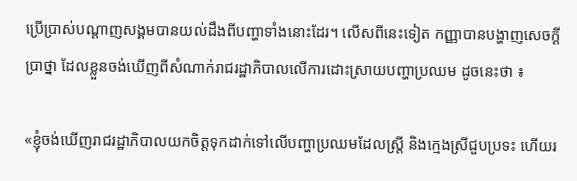ប្រើប្រាស់បណ្តាញសង្គមបានយល់ដឹងពីបញ្ហាទាំងនោះដែរ។ លើសពីនេះទៀត កញ្ញាបានបង្ហាញសេចក្តីប្រាថ្នា ដែលខ្លួនចង់ឃើញពីសំណាក់រាជរដ្ឋាភិបាលលើការដោះស្រាយបញ្ហាប្រឈម ដូចនេះថា ៖

«ខ្ញុំចង់ឃើញរាជរដ្ឋាភិបាលយកចិត្តទុកដាក់ទៅលើបញ្ហាប្រឈមដែលស្រ្តី និងក្មេងស្រីជួបប្រទះ ហើយរ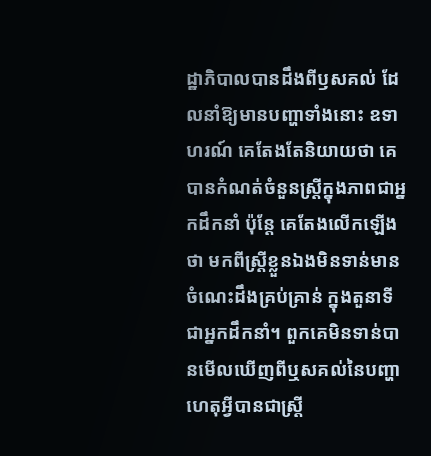ដ្ឋាភិបាលបានដឹងពីឫសគល់ ដែលនាំឱ្យមានបញ្ហាទាំងនោះ ឧទាហរណ៍ គេតែងតែនិយាយថា គេបានកំណត់ចំនួនស្រ្តីក្នុងភាពជាអ្នកដឹកនាំ ប៉ុន្តែ គេតែងលើកឡើងថា មកពីស្រ្តីខ្លួនឯងមិនទាន់មានចំណេះដឹងគ្រប់គ្រាន់ ក្នុងតួនាទីជាអ្នកដឹកនាំ។ ពួកគេមិនទាន់បានមើលឃើញពីឬសគល់នៃបញ្ហា ហេតុអ្វីបានជាស្រ្តី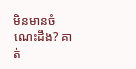មិនមានចំណេះដឹង? គាត់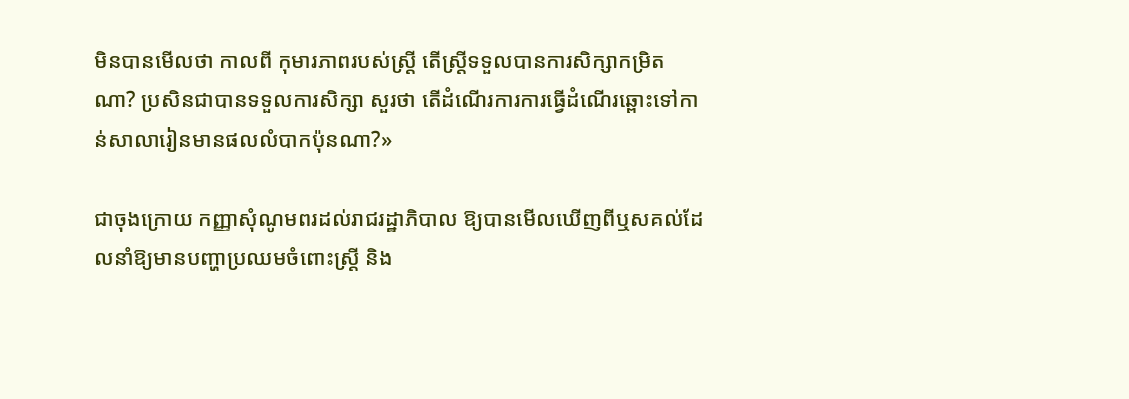មិនបានមើលថា កាលពី កុមារភាពរបស់ស្រ្តី តើស្រ្តីទទួលបានការសិក្សាកម្រិតណា? ប្រសិនជាបានទទួលការសិក្សា សួរថា តើដំណើរការការធ្វើដំណើរឆ្ពោះទៅកាន់សាលារៀនមានផលលំបាកប៉ុនណា?»

ជាចុងក្រោយ កញ្ញាសុំណូមពរដល់រាជរដ្ឋាភិបាល ឱ្យបានមើលឃើញពីឬសគល់ដែលនាំឱ្យមានបញ្ហាប្រឈមចំពោះស្រ្តី និង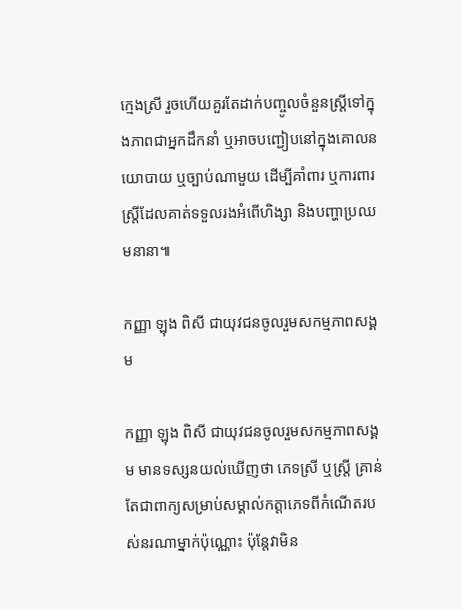ក្មេងស្រី រួចហើយគួរតែដាក់បញ្ចូលចំនួនស្រ្តីទៅក្នុងភាពជាអ្នកដឹកនាំ ឬអាចបញ្ជៀបនៅក្នុងគោលនយោបាយ ឬច្បាប់ណាមួយ ដើម្បីគាំពារ ឬការពារ ស្រ្តីដែលគាត់ទទួលរងអំពើហិង្សា និងបញ្ហាប្រឈមនានា៕

កញ្ញា ឡុង ពិសី ជាយុវជនចូលរួមសកម្មភាពសង្គម

កញ្ញា ឡុង ពិសី ជាយុវជនចូលរួមសកម្មភាពសង្គម មានទស្សនយល់ឃើញថា ភេទស្រី ឬស្រ្តី គ្រាន់តែជាពាក្យសម្រាប់សម្គាល់កត្តាភេទពីកំណើតរបស់នរណាម្នាក់ប៉ុណ្ណោះ ប៉ុន្តែវាមិន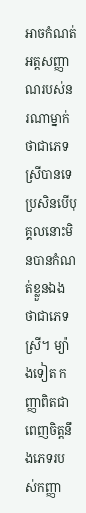អាចកំណត់អត្តសញ្ញាណរបស់នរណាម្នាក់ ថាជាភេទស្រីបានទេ ប្រសិនបើបុគ្គលនោះមិនបានកំណត់ខ្លួនឯងថាជាភេទស្រី។ ម្យ៉ាងទៀត កញ្ញាពិតជាពេញចិត្តនឹងភេទរបស់កញ្ញា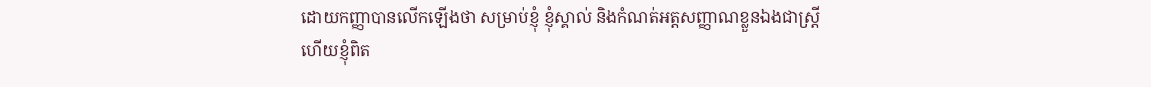ដោយកញ្ញាបានលើកឡើងថា សម្រាប់ខ្ញុំ ខ្ញុំស្គាល់ និងកំណត់អត្តសញ្ញាណខ្លួនឯងជាស្រ្តី ហើយខ្ញុំពិត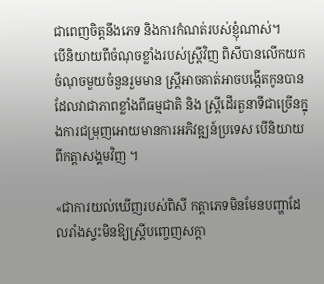ជាពេញចិត្តនឹងភេទ និងការកំណត់របស់ខ្ញុំណាស់។
បើនិយាយពីចំណុចខ្លាំងរបស់ស្រ្តីវិញ ពិសីបានលើកយកចំណុចមួយចំនួនរួមមាន ស្រ្តីអាចគាត់អាចបង្កើតកូនបាន ដែលវាជាភាពខ្លាំងពីធម្មជាតិ និង ស្រ្តីដើរតួនាទីជាច្រើនក្នុងការជម្រុញអោយមានការអភិវឌ្ឍន៍ប្រទេស បើនិយាយពីកត្តាសង្គមវិញ ។

«ជាការយល់ឃើញរបស់ពិសី កត្តាភេទមិនមែនបញ្ហាដែលរាំងស្ទះមិនឱ្យស្ត្រីបញ្ចេញសក្តា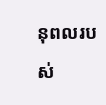នុពលរបស់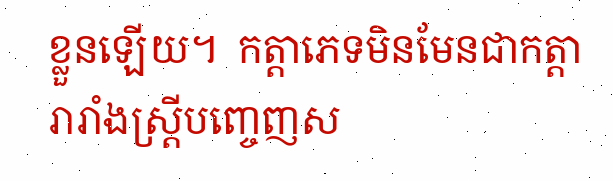ខ្លួនឡើយ។  កត្តាភេទមិនមែនជាកត្តារារាំងស្ត្រីបញ្ចេញស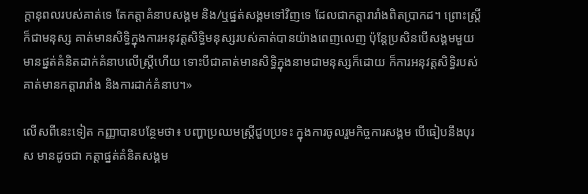ក្ដានុពលរបស់គាត់ទេ តែកត្តាគំនាបសង្គម និង/ឬផ្នត់សង្គមទៅវិញទេ ដែលជាកត្តារារាំងពិតប្រាកដ។ ព្រោះស្រី្ត ក៏ជាមនុស្ស គាត់មានសិទ្ធិក្នុងការអនុវត្តសិទ្ធិមនុស្សរបស់គាត់បានយ៉ាងពេញលេញ ប៉ុន្តែប្រសិនបើសង្គមមួយមានផ្នត់គំនិតដាក់គំនាបលើស្ត្រីហើយ ទោះបីជាគាត់មានសិទ្ធិក្នុងនាមជាមនុស្សក៏ដោយ ក៏ការអនុវត្តសិទ្ធិរបស់គាត់មានកត្តារារាំង និងការដាក់គំនាប។»

លើសពីនេះទៀត កញ្ញាបានបន្ថែមថា៖ បញ្ហាប្រឈមស្រ្តីជួបប្រទះ ក្នុងការចូលរួមកិច្ចការសង្គម បើធៀបនឹងបុរស មានដូចជា កត្តាផ្នត់គំនិតសង្គម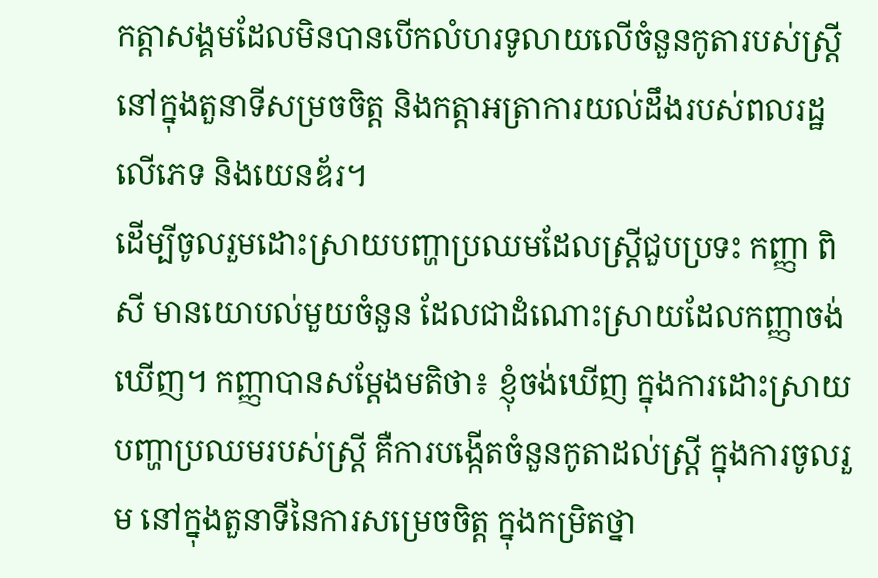កត្តាសង្គមដែលមិនបានបើកលំហរទូលាយលើចំនួនកូតារបស់ស្រ្តីនៅក្នុងតួនាទីសម្រចចិត្ត និងកត្តាអត្រាការយល់ដឹងរបស់ពលរដ្ឋលើភេទ និងយេនឌ័រ។
ដើម្បីចូលរួមដោះស្រាយបញ្ហាប្រឈមដែលស្រ្តីជួបប្រទះ កញ្ញា ពិសី មានយោបល់មួយចំនួន ដែលជាដំណោះស្រាយដែលកញ្ញាចង់ឃើញ។ កញ្ញាបានសម្តែងមតិថា៖ ខ្ញុំចង់ឃើញ ក្នុងការដោះស្រាយបញ្ហាប្រឈមរបស់ស្រ្តី គឺការបង្កើតចំនួនកូតាដល់ស្រ្តី ក្នុងការចូលរួម នៅក្នុងតួនាទីនៃការសម្រេចចិត្ត ក្នុងកម្រិតថ្នា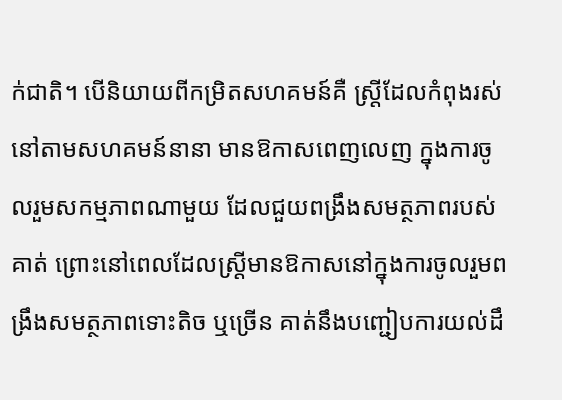ក់ជាតិ។ បើនិយាយពីកម្រិតសហគមន៍គឺ ស្រ្តីដែលកំពុងរស់នៅតាមសហគមន៍នានា មានឱកាសពេញលេញ ក្នុងការចូលរួមសកម្មភាពណាមួយ ដែលជួយពង្រឹងសមត្ថភាពរបស់គាត់ ព្រោះនៅពេលដែលស្រ្តីមានឱកាសនៅក្នុងការចូលរួមពង្រឹងសមត្ថភាពទោះតិច ឬច្រើន គាត់នឹងបញ្ជៀបការយល់ដឹ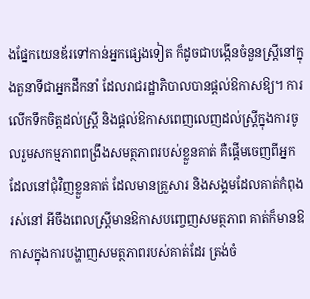ងផ្នែកយេនឌ័រទៅកាន់អ្នកផ្សេងទៀត ក៏ដូចជាបង្កើនចំនួនស្រ្តីនៅក្នុងតួនាទីជាអ្នកដឹកនាំ ដែលរាជរដ្ឋាភិបាលបានផ្តល់ឱកាសឱ្យ។ ការលើកទឹកចិត្តដល់ស្រ្តី និងផ្តល់ឱកាសពេញលេញដល់ស្រ្តីក្នុងការចូលរួមសកម្មភាពពង្រឹងសមត្ថភាពរបស់ខ្លួនគាត់ គឺផ្តើមចេញពីអ្នកដែលនៅជុំវិញខ្លួនគាត់ ដែលមានគ្រួសារ និងសង្គមដែលគាត់កំពុងរស់នៅ អីចឹងពេលស្រ្តីមានឱកាសបញ្ចេញសមត្ថភាព គាត់ក៏មានឱកាសក្នុងការបង្ហាញសមត្ថភាពរបស់គាត់ដែរ ត្រង់ចំ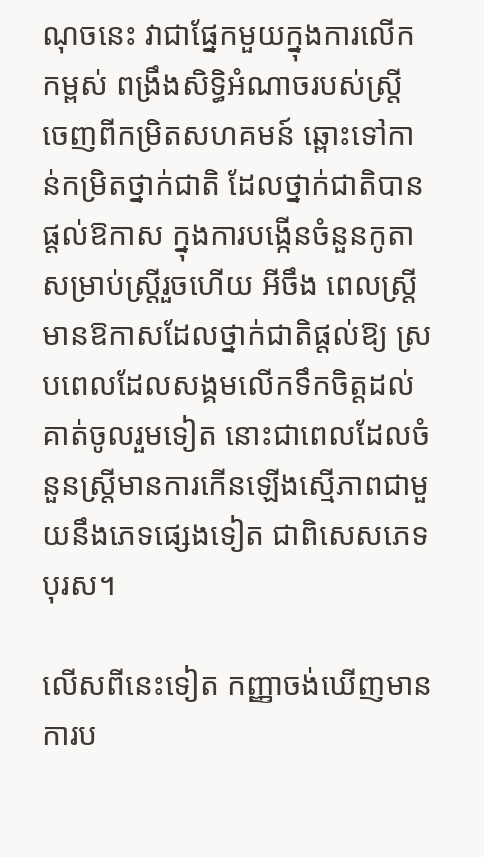ណុចនេះ វាជាផ្នែកមួយក្នុងការលើកកម្ពស់ ពង្រឹងសិទ្ធិអំណាចរបស់ស្រ្តី ចេញពីកម្រិតសហគមន៍ ឆ្ពោះទៅកាន់កម្រិតថ្នាក់ជាតិ ដែលថ្នាក់ជាតិបានផ្តល់ឱកាស ក្នុងការបង្កើនចំនួនកូតា សម្រាប់ស្រ្តីរួចហើយ អីចឹង ពេលស្រ្តីមានឱកាសដែលថ្នាក់ជាតិផ្តល់ឱ្យ ស្របពេលដែលសង្គមលើកទឹកចិត្តដល់គាត់ចូលរួមទៀត នោះជាពេលដែលចំនួនស្រ្តីមានការកើនឡើងស្មើភាពជាមួយនឹងភេទផ្សេងទៀត ជាពិសេសភេទបុរស។

លើសពីនេះទៀត កញ្ញាចង់ឃើញមាន ការប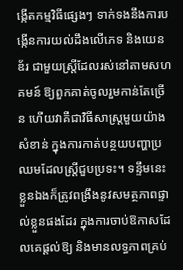ង្កើតកម្មវិធីផ្សេងៗ ទាក់ទងនឹងការបង្កើនការយល់ដឹងលើភេទ និងយេនឌ័រ ជាមួយស្រ្តីដែលរស់នៅតាមសហគមន៍ ឱ្យពួកគាត់ចូលរួមកាន់តែច្រើន ហើយវាគឺជាវិធីសាស្រ្តមួយយ៉ាងសំខាន់ ក្នុងការកាត់បន្ថយបញ្ហាប្រឈមដែលស្រ្តីជួបប្រទះ។ ទន្ទឹមនេះ ខ្លួនឯងក៏ត្រូវពង្រឹងនូវសមត្ថភាពផ្ទាល់ខ្លួនផងដែរ ក្នុងការចាប់ឱកាសដែលគេផ្តល់ឱ្យ និងមានលទ្ធភាពគ្រប់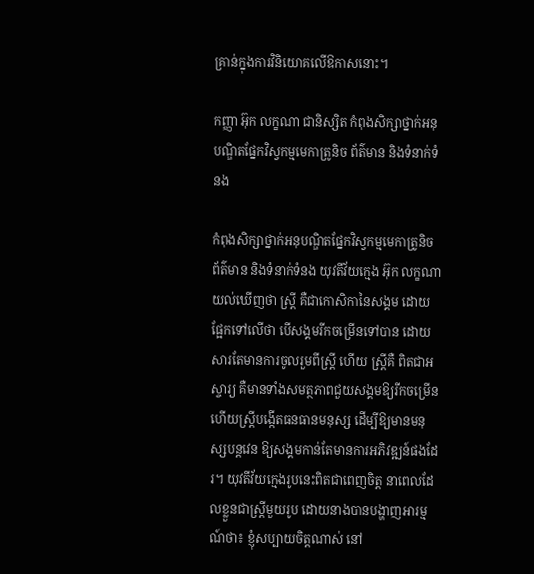គ្រាន់ក្នុងការវិនិយោគលើឱកាសនោះ។

កញ្ញា អ៊ុក លក្ខណា ជានិស្សិត កំពុងសិក្សាថ្នាក់អនុបណ្ឌិតផ្នែកវិស្វកម្មមេកាត្រូនិច ព័ត៌មាន និងទំនាក់ទំនង

កំពុងសិក្សាថ្នាក់អនុបណ្ឌិតផ្នែកវិស្វកម្មមេកាត្រូនិច ព័ត៌មាន និងទំនាក់ទំនង យុវតីវ័យក្មេង អ៊ុក លក្ខណា យល់ឃើញថា ស្រ្តី គឺជាកោសិកានៃសង្គម ដោយផ្អែកទៅលើថា បើសង្គមរីកចម្រើនទៅបាន ដោយសារតែមានការចូលរួមពីស្រ្តី ហើយ ស្រ្តីគឺ ពិតជាអស្ចារ្យ គឺមានទាំងសមត្ថភាពជួយសង្គមឱ្យរីកចម្រើន ហើយស្រ្តីបង្កើតធនធានមនុស្ស ដើម្បីឱ្យមានមនុស្សបន្តវេន ឱ្យសង្គមកាន់តែមានការអភិវឌ្ឍន៍ផងដែរ។ យុវតីវ័យក្មេងរូបនេះពិតជាពេញចិត្ត នាពេលដែលខ្លួនជាស្រ្តីមួយរូប ដោយនាងបានបង្ហាញអារម្មណ៍ថា៖ ខ្ញុំសប្បាយចិត្តណាស់ នៅ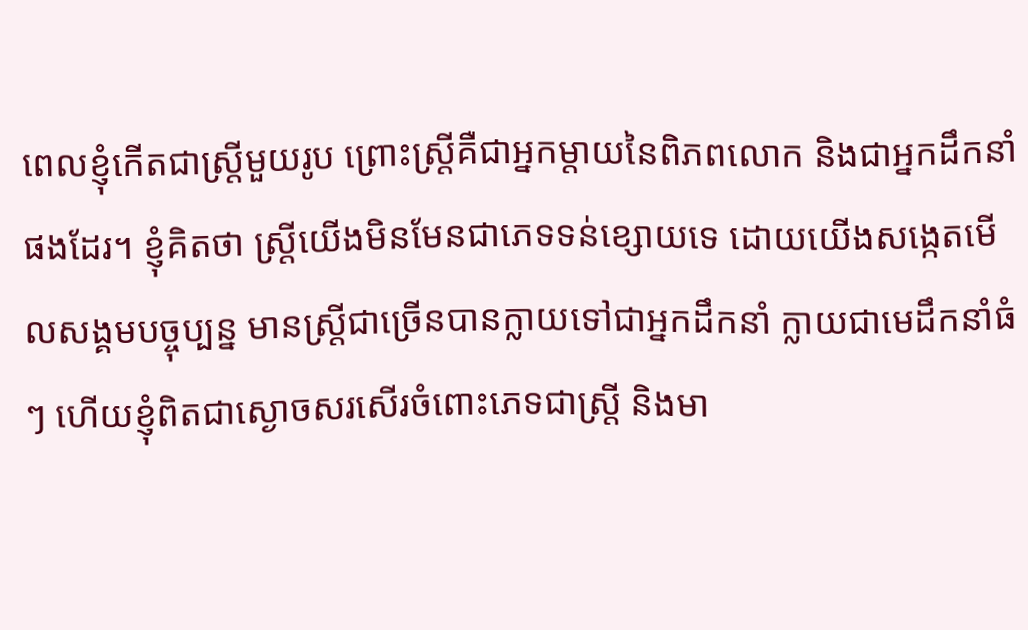ពេលខ្ញុំកើតជាស្ត្រីមួយរូប ព្រោះស្រ្តីគឺជាអ្នកម្តាយនៃពិភពលោក និងជាអ្នកដឹកនាំផងដែរ។ ខ្ញុំគិតថា ស្រ្តីយើងមិនមែនជាភេទទន់ខ្សោយទេ ដោយយើងសង្កេតមើលសង្គមបច្ចុប្បន្ន មានស្រ្តីជាច្រើនបានក្លាយទៅជាអ្នកដឹកនាំ ក្លាយជាមេដឹកនាំធំៗ ហើយខ្ញុំពិតជាស្ងោចសរសើរចំពោះភេទជាស្រ្តី និងមា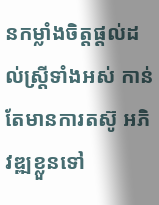នកម្លាំងចិត្តផ្តល់ដល់ស្រ្តីទាំងអស់ កាន់តែមានការតស៊ូ អភិវឌ្ឍខ្លួនទៅ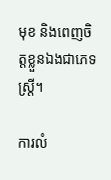មុខ និងពេញចិត្តខ្លួនឯងជាភេទស្រ្តី។

ការលំ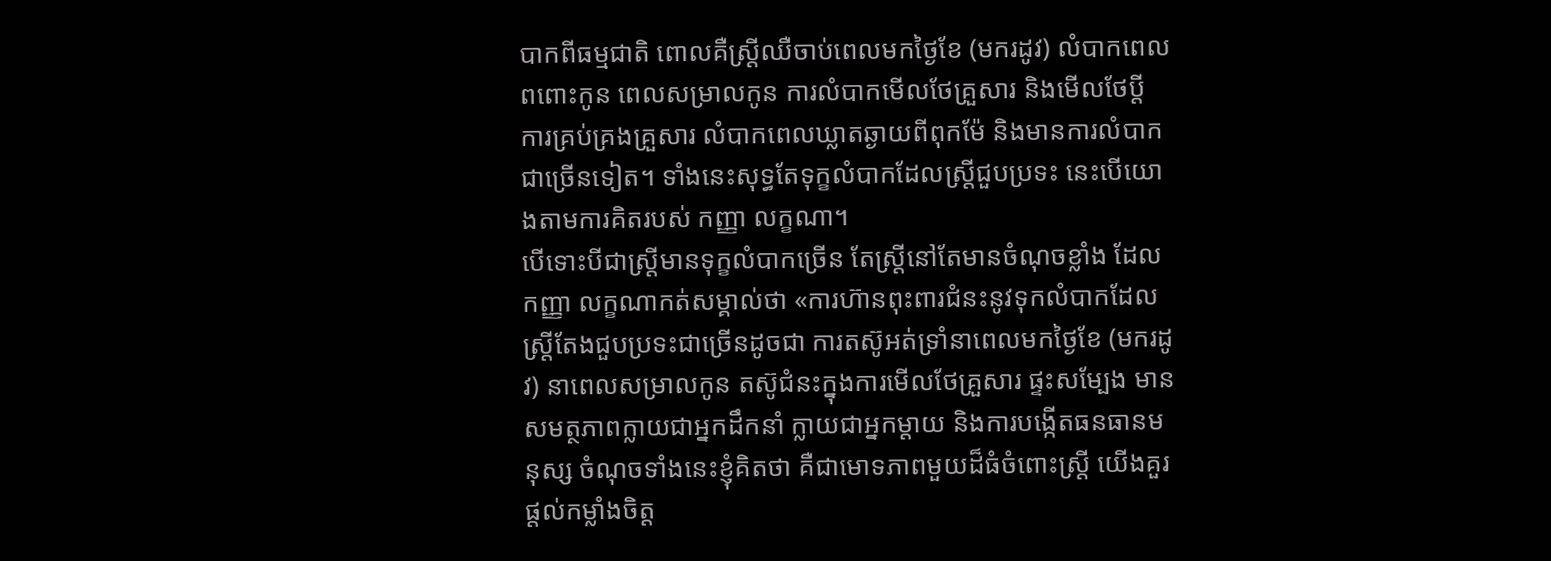បាកពីធម្មជាតិ ពោលគឺស្រ្តីឈឺចាប់ពេលមកថ្ងៃខែ (មករដូវ) លំបាកពេលពពោះកូន ពេលសម្រាលកូន ការលំបាកមើលថែគ្រួសារ និងមើលថែប្តី ការគ្រប់គ្រងគ្រួសារ លំបាកពេលឃ្លាតឆ្ងាយពីពុកម៉ែ និងមានការលំបាកជាច្រើនទៀត។ ទាំងនេះសុទ្ធតែទុក្ខលំបាកដែលស្រ្តីជួបប្រទះ នេះបើយោងតាមការគិតរបស់ កញ្ញា លក្ខណា។
បើទោះបីជាស្រ្តីមានទុក្ខលំបាកច្រើន តែស្រ្តីនៅតែមានចំណុចខ្លាំង ដែល កញ្ញា លក្ខណាកត់សម្គាល់ថា «ការហ៊ានពុះពារជំនះនូវទុកលំបាកដែលស្រ្តីតែងជួបប្រទះជាច្រើនដូចជា ការតស៊ូអត់ទ្រាំនាពេលមកថ្ងៃខែ (មករដូវ) នាពេលសម្រាលកូន តស៊ូជំនះក្នុងការមើលថែគ្រួសារ ផ្ទះសម្បែង មានសមត្ថភាពក្លាយជាអ្នកដឹកនាំ ក្លាយជាអ្នកម្តាយ និងការបង្កើតធនធានមនុស្ស ចំណុចទាំងនេះខ្ញុំគិតថា គឺជាមោទភាពមួយដ៏ធំចំពោះស្រ្តី យើងគួរផ្តល់កម្លាំងចិត្ត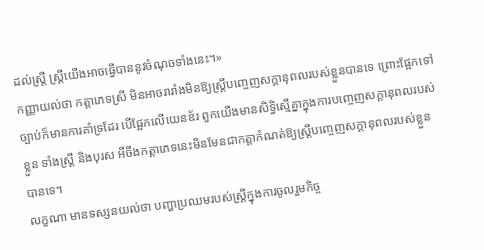ដល់ស្រ្តី ស្ត្រីយើងអាចធ្វើបាននូវចំណុចទាំងនេះ។»
កញ្ញាយល់ថា កត្តាភេទស្រី មិនអាចរារាំងមិនឱ្យស្រ្តីបញ្ចេញសក្តានុពលរបស់ខ្លួនបានទេ ព្រោះផ្អែកទៅច្បាប់ក៏មានការគាំទ្រដែរ បើផ្អែកលើយេនឌ័រ ពួកយើងមានសិទ្ធិស្មើគ្នាក្នុងការបញ្ចេញសក្តានុពលរបស់ខ្លួន ទាំងស្រ្តី និងបុរស អីចឹងកត្តាភេទនេះមិនមែនជាកត្តាកំណត់ឱ្យស្ត្រីបញ្ចេញសក្តានុពលរបស់ខ្លួនបានទេ។
លក្ខណា មានទស្សនយល់ថា បញ្ហាប្រឈមរបស់ស្រ្តីក្នុងការចូលរួមកិច្ច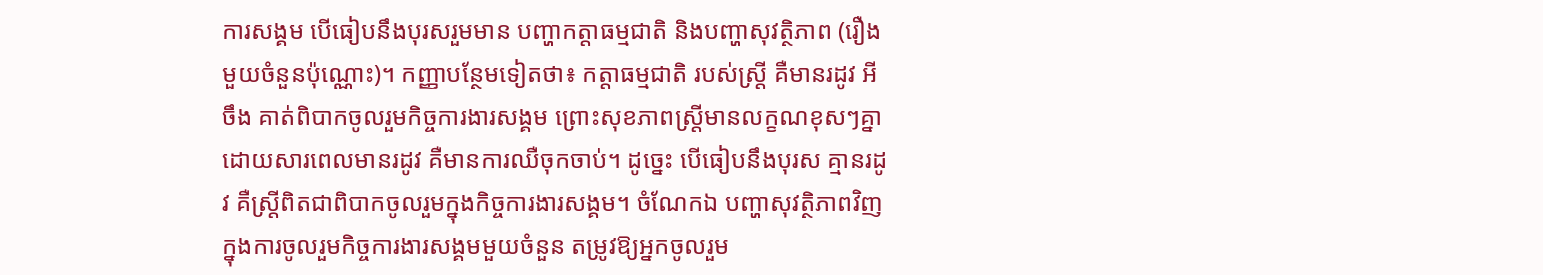ការសង្គម បើធៀបនឹងបុរសរួមមាន បញ្ហាកត្តាធម្មជាតិ និងបញ្ហាសុវត្ថិភាព (រឿងមួយចំនួនប៉ុណ្ណោះ)។ កញ្ញាបន្ថែមទៀតថា៖ កត្តាធម្មជាតិ របស់ស្រ្តី គឺមានរដូវ អីចឹង គាត់ពិបាកចូលរួមកិច្ចការងារសង្គម ព្រោះសុខភាពស្រ្តីមានលក្ខណខុសៗគ្នា ដោយសារពេលមានរដូវ គឺមានការឈឺចុកចាប់។ ដូច្នេះ បើធៀបនឹងបុរស គ្មានរដូវ គឺស្រ្តីពិតជាពិបាកចូលរួមក្នុងកិច្ចការងារសង្គម។ ចំណែកឯ បញ្ហាសុវត្ថិភាពវិញ ក្នុងការចូលរួមកិច្ចការងារសង្គមមួយចំនួន តម្រូវឱ្យអ្នកចូលរួម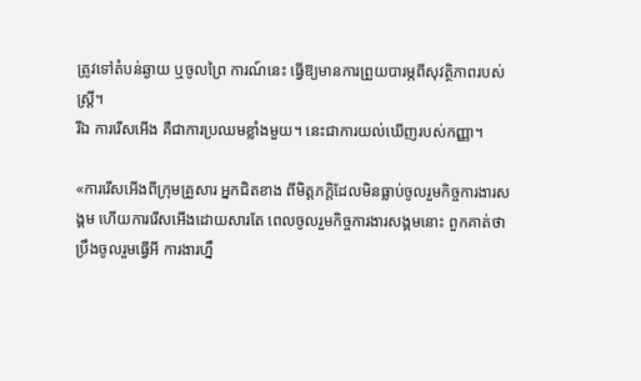ត្រូវទៅតំបន់ឆ្ងាយ ឬចូលព្រៃ ការណ៍នេះ ធ្វើឱ្យមានការព្រួយបារម្ភពីសុវត្ថិភាពរបស់ស្រ្តី។
រីឯ ការរើសអើង គឺជាការប្រឈមខ្លាំងមួយ។ នេះជាការយល់ឃើញរបស់កញ្ញា។

«ការរើសអើងពីក្រុមគ្រួសារ អ្នកជិតខាង ពីមិត្តភក្តិដែលមិនធ្លាប់ចូលរួមកិច្ចការងារសង្គម ហើយការរើសអើងដោយសារតែ ពេលចូលរួមកិច្ចការងារសង្គមនោះ ពួកគាត់ថា ប្រឹងចូលរួមធ្វើអី ការងារហ្នឹ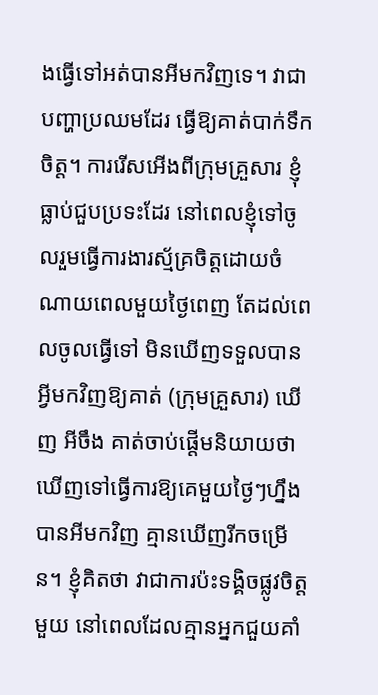ងធ្វើទៅអត់បានអីមកវិញទេ។ វាជាបញ្ហាប្រឈមដែរ ធ្វើឱ្យគាត់បាក់ទឹកចិត្ត។ ការរើសអើងពីក្រុមគ្រួសារ ខ្ញុំធ្លាប់ជួបប្រទះដែរ នៅពេលខ្ញុំទៅចូលរួមធ្វើការងារស្ម័គ្រចិត្តដោយចំណាយពេលមួយថ្ងៃពេញ តែដល់ពេលចូលធ្វើទៅ មិនឃើញទទួលបានអ្វីមកវិញឱ្យគាត់ (ក្រុមគ្រួសារ) ឃើញ អីចឹង គាត់ចាប់ផ្តើមនិយាយថា ឃើញទៅធ្វើការឱ្យគេមួយថ្ងៃៗហ្នឹង បានអីមកវិញ គ្មានឃើញរីកចម្រើន។ ខ្ញុំគិតថា វាជាការប៉ះទង្គិចផ្លូវចិត្តមួយ នៅពេលដែលគ្មានអ្នកជួយគាំ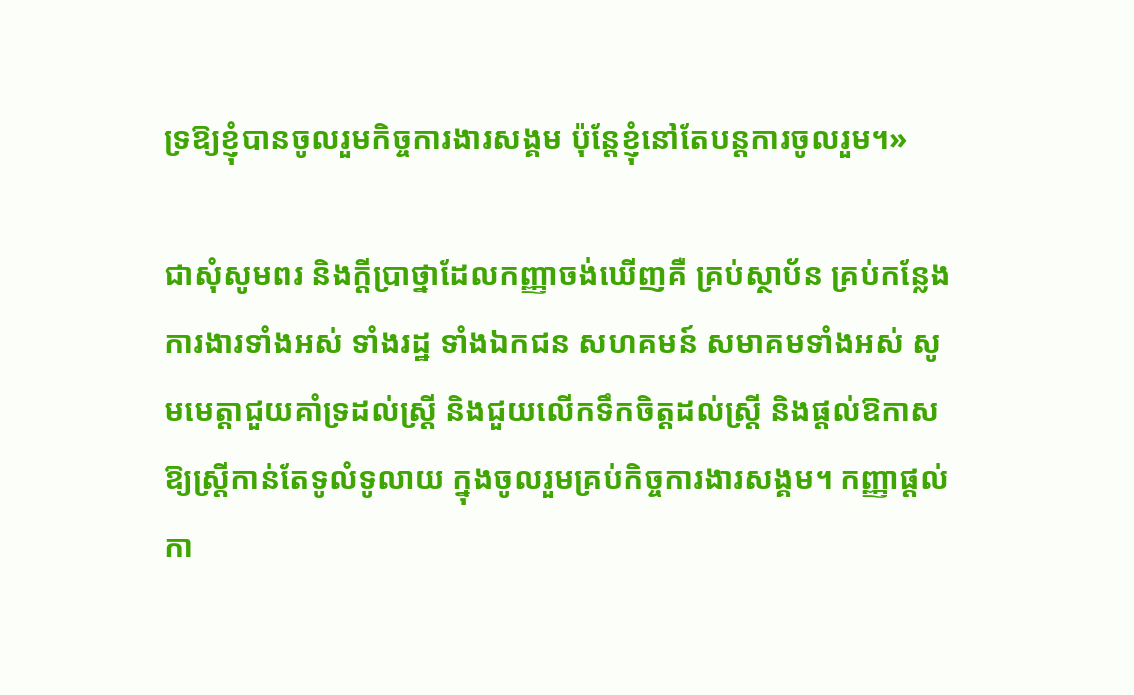ទ្រឱ្យខ្ញុំបានចូលរួមកិច្ចការងារសង្គម ប៉ុន្តែខ្ញុំនៅតែបន្តការចូលរួម។»

ជាសុំសូមពរ និងក្តីប្រាថ្នាដែលកញ្ញាចង់ឃើញគឺ គ្រប់ស្ថាប័ន គ្រប់កន្លែងការងារទាំងអស់ ទាំងរដ្ឋ ទាំងឯកជន សហគមន៍ សមាគមទាំងអស់ សូមមេត្តាជួយគាំទ្រដល់ស្រ្តី និងជួយលើកទឹកចិត្តដល់ស្រ្តី និងផ្តល់ឱកាសឱ្យស្រ្តីកាន់តែទូលំទូលាយ ក្នុងចូលរួមគ្រប់កិច្ចការងារសង្គម។ កញ្ញាផ្តល់កា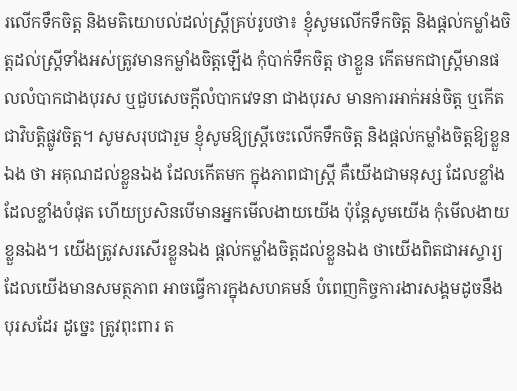រលើកទឹកចិត្ត និងមតិយោបល់ដល់ស្រ្តីគ្រប់រូបថា៖ ខ្ញុំសូមលើកទឹកចិត្ត និងផ្តល់កម្លាំងចិត្តដល់ស្រ្តីទាំងអស់ត្រូវមានកម្លាំងចិត្តឡើង កុំបាក់ទឹកចិត្ត ថាខ្លួន កើតមកជាស្រ្តីមានផលលំបាកជាងបុរស ឬជួបសេចក្តីលំបាកវេទនា ជាងបុរស មានការអាក់អន់ចិត្ត ឬកើតជាវិបត្តិផ្លូវចិត្ត។ សូមសរុបជារួម ខ្ញុំសូមឱ្យស្រ្តីចេះលើកទឹកចិត្ត និងផ្តល់កម្លាំងចិត្តឱ្យខ្លួនឯង ថា អគុណដល់ខ្លួនឯង ដែលកើតមក ក្នុងភាពជាស្រ្តី គឺយើងជាមនុស្ស ដែលខ្លាំង ដែលខ្លាំងបំផុត ហើយប្រសិនបើមានអ្នកមើលងាយយើង ប៉ុន្តែសូមយើង កុំមើលងាយខ្លួនឯង។ យើងត្រូវសរសើរខ្លួនឯង ផ្តល់កម្លាំងចិត្តដល់ខ្លួនឯង ថាយើងពិតជាអស្ចារ្យ ដែលយើងមានសមត្ថភាព អាចធ្វើការក្នុងសហគមន៍ បំពេញកិច្ចការងារសង្គមដូចនឹងបុរសដែរ ដូច្នេះ ត្រូវពុះពារ ត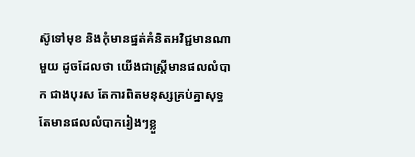ស៊ូទៅមុខ និងកុំមានផ្នត់គំនិតអវិជ្ជមានណាមួយ ដូចដែលថា យើងជាស្រ្តីមានផលលំបាក ជាងបុរស តែការពិតមនុស្សគ្រប់គ្នាសុទ្ធតែមានផលលំបាករៀងៗខ្លួ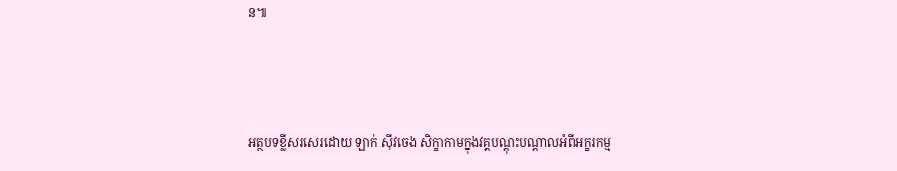ន៕



អត្ថបទខ្លីសរសេរដោយ ឡាក់ ស៊ីវចេង សិក្ខាកាមក្នុងវគ្គបណ្តុះបណ្តាលអំពីអក្ខរកម្ម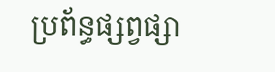ប្រព័ន្ធផ្សព្វផ្សា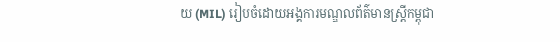យ (MIL) រៀបចំដោយអង្គការមណ្ឌលព័ត៌មានស្រ្តីកម្ពុជា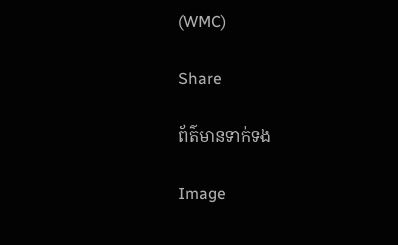(WMC)

Share

ព័ត៌មានទាក់ទង

Image